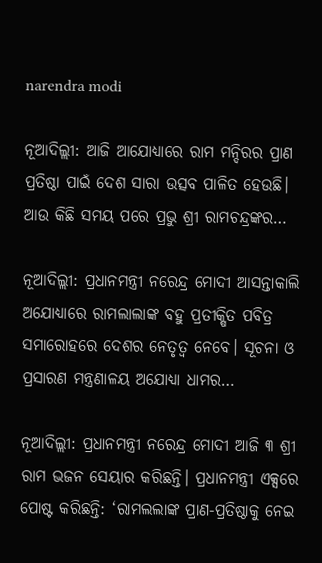narendra modi

ନୂଆଦିଲ୍ଲୀ: ଆଜି ଆଯୋଧ୍ୟାରେ ରାମ ମନ୍ଦିରର ପ୍ରାଣ ପ୍ରତିଷ୍ଠା ପାଇଁ ଦେଶ ସାରା ଉତ୍ସବ ପାଳିତ ହେଉଛି। ଆଉ କିଛି ସମୟ ପରେ ପ୍ରଭୁ ଶ୍ରୀ ରାମଚନ୍ଦ୍ରଙ୍କର…

ନୂଆଦିଲ୍ଲୀ: ପ୍ରଧାନମନ୍ତ୍ରୀ ନରେନ୍ଦ୍ର ମୋଦୀ ଆସନ୍ତାକାଲି ଅଯୋଧ୍ୟାରେ ରାମଲାଲାଙ୍କ ବହୁ ପ୍ରତୀକ୍ଷିତ ପବିତ୍ର ସମାରୋହରେ ଦେଶର ନେତୃତ୍ୱ ନେବେ। ସୂଚନା ଓ ପ୍ରସାରଣ ମନ୍ତ୍ରଣାଳୟ ଅଯୋଧ୍ୟା ଧାମର…

ନୂଆଦିଲ୍ଲୀ: ପ୍ରଧାନମନ୍ତ୍ରୀ ନରେନ୍ଦ୍ର ମୋଦୀ ଆଜି ୩ ଶ୍ରୀ ରାମ ଭଜନ ସେୟାର କରିଛନ୍ତି। ପ୍ରଧାନମନ୍ତ୍ରୀ ଏକ୍ସରେ ପୋଷ୍ଟ କରିଛନ୍ତି: ‘ରାମଲଲାଙ୍କ ପ୍ରାଣ-ପ୍ରତିଷ୍ଠାକୁ ନେଇ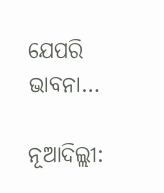ଯେପରି ଭାବନା…

ନୂଆଦିଲ୍ଲୀ: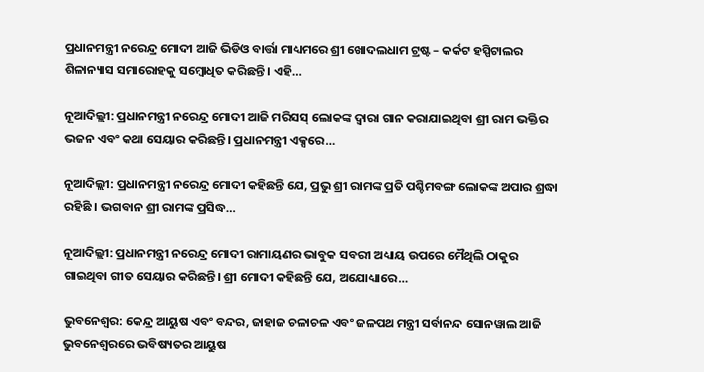ପ୍ରଧାନମନ୍ତ୍ରୀ ନରେନ୍ଦ୍ର ମୋଦୀ ଆଜି ଭିଡିଓ ବାର୍ତ୍ତା ମାଧ୍ୟମରେ ଶ୍ରୀ ଖୋଦଲଧାମ ଟ୍ରଷ୍ଟ – କର୍କଟ ହସ୍ପିଟାଲର ଶିଳାନ୍ୟାସ ସମାରୋହକୁ ସମ୍ବୋଧିତ କରିଛନ୍ତି । ଏହି…

ନୂଆଦିଲ୍ଲୀ: ପ୍ରଧାନମନ୍ତ୍ରୀ ନରେନ୍ଦ୍ର ମୋଦୀ ଆଜି ମରିସସ୍ ଲୋକଙ୍କ ଦ୍ୱାରା ଗାନ କରାଯାଇଥିବା ଶ୍ରୀ ରାମ ଭକ୍ତିର ଭଜନ ଏବଂ କଥା ସେୟାର କରିଛନ୍ତି। ପ୍ରଧାନମନ୍ତ୍ରୀ ଏକ୍ସରେ…

ନୂଆଦିଲ୍ଲୀ: ପ୍ରଧାନମନ୍ତ୍ରୀ ନରେନ୍ଦ୍ର ମୋଦୀ କହିଛନ୍ତି ଯେ, ପ୍ରଭୁ ଶ୍ରୀ ରାମଙ୍କ ପ୍ରତି ପଶ୍ଚିମବଙ୍ଗ ଲୋକଙ୍କ ଅପାର ଶ୍ରଦ୍ଧା ରହିଛି । ଭଗବାନ ଶ୍ରୀ ରାମଙ୍କ ପ୍ରସିଦ୍ଧ…

ନୂଆଦିଲ୍ଲୀ: ପ୍ରଧାନମନ୍ତ୍ରୀ ନରେନ୍ଦ୍ର ମୋଦୀ ରାମାୟଣର ଭାବୁକ ସବରୀ ଅଧ୍ୟାୟ ଉପରେ ମୈଥିଲି ଠାକୁର ଗାଇଥିବା ଗୀତ ସେୟାର କରିଛନ୍ତି। ଶ୍ରୀ ମୋଦୀ କହିଛନ୍ତି ଯେ, ଅଯୋଧ୍ୟାରେ…

ଭୁବନେଶ୍ଵର: କେନ୍ଦ୍ର ଆୟୁଷ ଏବଂ ବନ୍ଦର, ଜାହାଜ ଚଳାଚଳ ଏବଂ ଜଳପଥ ମନ୍ତ୍ରୀ ସର୍ବାନନ୍ଦ ସୋନୱାଲ ଆଜି ଭୁବନେଶ୍ୱରରେ ଭବିଷ୍ୟତର ଆୟୁଷ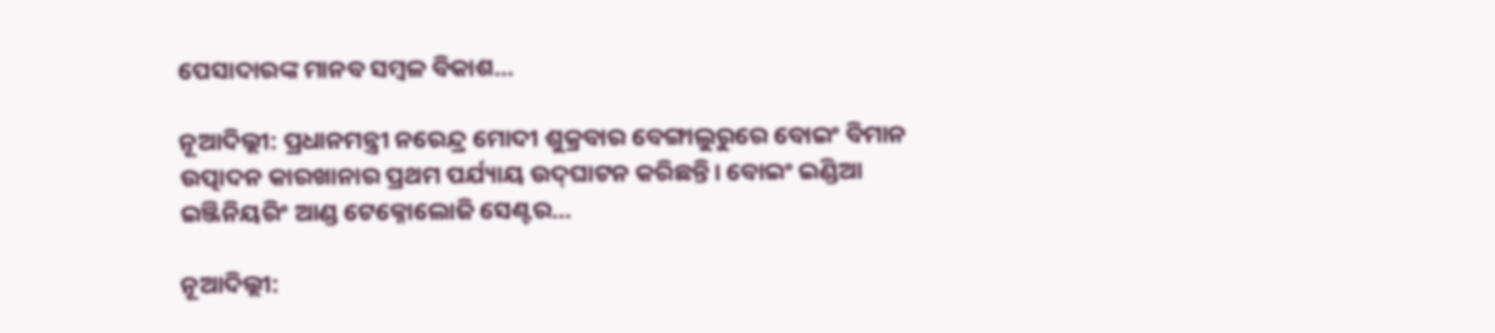ପେସାଦାରଙ୍କ ମାନବ ସମ୍ବଳ ବିକାଶ…

ନୂଆଦିଲ୍ଲୀ: ପ୍ରଧାନମନ୍ତ୍ରୀ ନରେନ୍ଦ୍ର ମୋଦୀ ଶୁକ୍ରବାର ବେଙ୍ଗାଲୁରୁରେ ବୋଇଂ ବିମାନ ଉତ୍ପାଦନ କାରଖାନାର ପ୍ରଥମ ପର୍ଯ୍ୟାୟ ଉଦ୍‍ଘାଟନ କରିଛନ୍ତି। ବୋଇଂ ଇଣ୍ଡିଆ ଇଞ୍ଜିନିୟରିଂ ଆଣ୍ଡ ଟେକ୍ନୋଲୋଜି ସେଣ୍ଟର…

ନୂଆଦିଲ୍ଲୀ: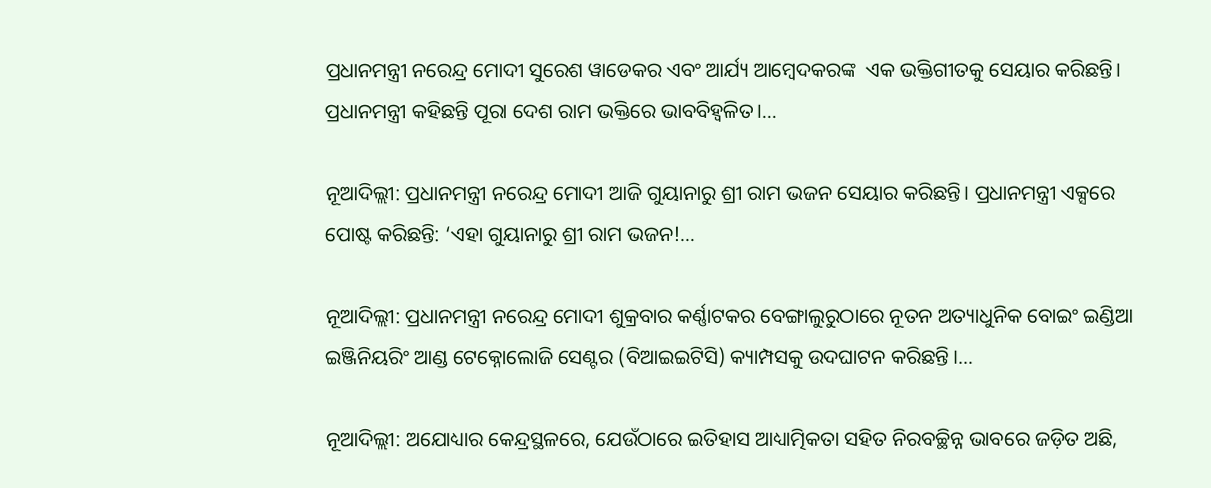ପ୍ରଧାନମନ୍ତ୍ରୀ ନରେନ୍ଦ୍ର ମୋଦୀ ସୁରେଶ ୱାଡେକର ଏବଂ ଆର୍ଯ୍ୟ ଆମ୍ବେଦକରଙ୍କ  ଏକ ଭକ୍ତିଗୀତକୁ ସେୟାର କରିଛନ୍ତି। ପ୍ରଧାନମନ୍ତ୍ରୀ କହିଛନ୍ତି ପୂରା ଦେଶ ରାମ ଭକ୍ତିରେ ଭାବବିହ୍ୱଳିତ।…

ନୂଆଦିଲ୍ଲୀ: ପ୍ରଧାନମନ୍ତ୍ରୀ ନରେନ୍ଦ୍ର ମୋଦୀ ଆଜି ଗୁୟାନାରୁ ଶ୍ରୀ ରାମ ଭଜନ ସେୟାର କରିଛନ୍ତି। ପ୍ରଧାନମନ୍ତ୍ରୀ ଏକ୍ସରେ ପୋଷ୍ଟ କରିଛନ୍ତି: ‘ଏହା ଗୁୟାନାରୁ ଶ୍ରୀ ରାମ ଭଜନ!…

ନୂଆଦିଲ୍ଲୀ: ପ୍ରଧାନମନ୍ତ୍ରୀ ନରେନ୍ଦ୍ର ମୋଦୀ ଶୁକ୍ରବାର କର୍ଣ୍ଣାଟକର ବେଙ୍ଗାଲୁରୁଠାରେ ନୂତନ ଅତ୍ୟାଧୁନିକ ବୋଇଂ ଇଣ୍ଡିଆ ଇଞ୍ଜିନିୟରିଂ ଆଣ୍ଡ ଟେକ୍ନୋଲୋଜି ସେଣ୍ଟର (ବିଆଇଇଟିସି) କ୍ୟାମ୍ପସକୁ ଉଦଘାଟନ କରିଛନ୍ତି ।…

ନୂଆଦିଲ୍ଲୀ: ଅଯୋଧ୍ୟାର କେନ୍ଦ୍ରସ୍ଥଳରେ, ଯେଉଁଠାରେ ଇତିହାସ ଆଧ୍ୟାତ୍ମିକତା ସହିତ ନିରବଚ୍ଛିନ୍ନ ଭାବରେ ଜଡ଼ିତ ଅଛି,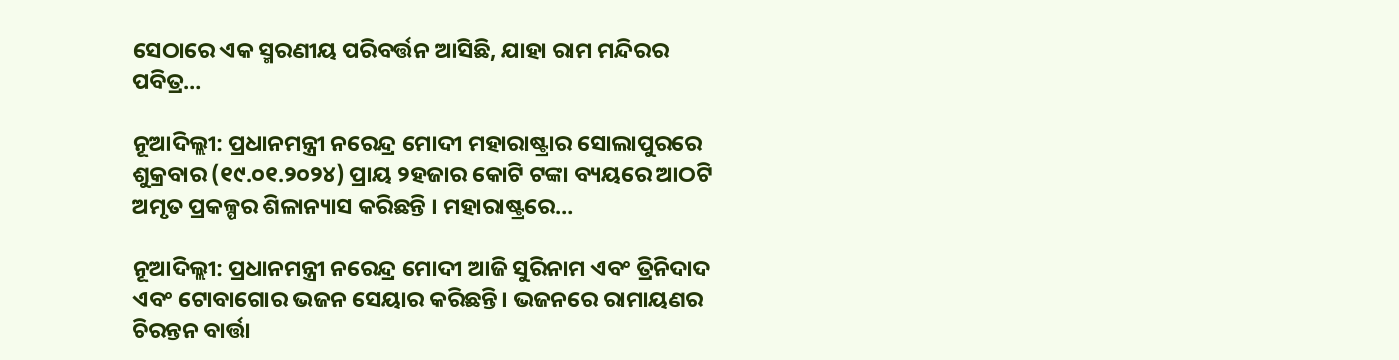ସେଠାରେ ଏକ ସ୍ମରଣୀୟ ପରିବର୍ତ୍ତନ ଆସିଛି, ଯାହା ରାମ ମନ୍ଦିରର ପବିତ୍ର…

ନୂଆଦିଲ୍ଲୀ: ପ୍ରଧାନମନ୍ତ୍ରୀ ନରେନ୍ଦ୍ର ମୋଦୀ ମହାରାଷ୍ଟ୍ରାର ସୋଲାପୁରରେ ଶୁକ୍ରବାର (୧୯.୦୧.୨୦୨୪) ପ୍ରାୟ ୨ହଜାର କୋଟି ଟଙ୍କା ବ୍ୟୟରେ ଆଠଟି ଅମୃତ ପ୍ରକଳ୍ପର ଶିଳାନ୍ୟାସ କରିଛନ୍ତି । ମହାରାଷ୍ଟ୍ରରେ…

ନୂଆଦିଲ୍ଲୀ: ପ୍ରଧାନମନ୍ତ୍ରୀ ନରେନ୍ଦ୍ର ମୋଦୀ ଆଜି ସୁରିନାମ ଏବଂ ତ୍ରିନିଦାଦ ଏବଂ ଟୋବାଗୋର ଭଜନ ସେୟାର କରିଛନ୍ତି। ଭଜନରେ ରାମାୟଣର ଚିରନ୍ତନ ବାର୍ତ୍ତା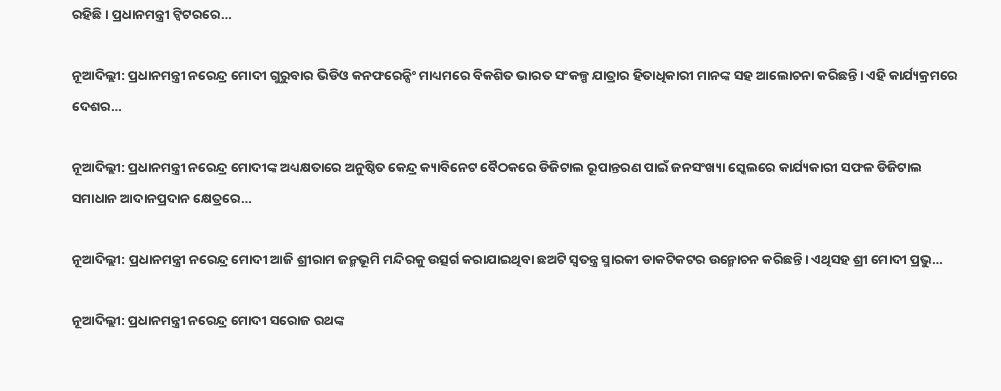ରହିଛି। ପ୍ରଧାନମନ୍ତ୍ରୀ ଟ୍ବିଟରରେ…

ନୂଆଦିଲ୍ଲୀ: ପ୍ରଧାନମନ୍ତ୍ରୀ ନରେନ୍ଦ୍ର ମୋଦୀ ଗୁରୁବାର ଭିଡିଓ କନଫରେନ୍ସିଂ ମାଧ୍ୟମରେ ବିକଶିତ ଭାରତ ସଂକଳ୍ପ ଯାତ୍ରାର ହିତାଧିକାରୀ ମାନଙ୍କ ସହ ଆଲୋଚନା କରିଛନ୍ତି। ଏହି କାର୍ଯ୍ୟକ୍ରମରେ ଦେଶର…

ନୂଆଦିଲ୍ଲୀ: ପ୍ରଧାନମନ୍ତ୍ରୀ ନରେନ୍ଦ୍ର ମୋଦୀଙ୍କ ଅଧ୍ୟକ୍ଷତାରେ ଅନୁଷ୍ଠିତ କେନ୍ଦ୍ର କ୍ୟାବିନେଟ ବୈଠକରେ ଡିଜିଟାଲ ରୂପାନ୍ତରଣ ପାଇଁ ଜନସଂଖ୍ୟା ସ୍କେଲରେ କାର୍ଯ୍ୟକାରୀ ସଫଳ ଡିଜିଟାଲ ସମାଧାନ ଆଦାନପ୍ରଦାନ କ୍ଷେତ୍ରରେ…

ନୂଆଦିଲ୍ଲୀ: ପ୍ରଧାନମନ୍ତ୍ରୀ ନରେନ୍ଦ୍ର ମୋଦୀ ଆଜି ଶ୍ରୀରାମ ଜନ୍ମଭୂମି ମନ୍ଦିରକୁ ଉତ୍ସର୍ଗ କରାଯାଇଥିବା ଛଅଟି ସ୍ୱତନ୍ତ୍ର ସ୍ମାରକୀ ଡାକଟିକଟର ଉନ୍ମୋଚନ କରିଛନ୍ତି। ଏଥିସହ ଶ୍ରୀ ମୋଦୀ ପ୍ରଭୁ…

ନୂଆଦିଲ୍ଲୀ: ପ୍ରଧାନମନ୍ତ୍ରୀ ନରେନ୍ଦ୍ର ମୋଦୀ ସରୋଜ ରଥଙ୍କ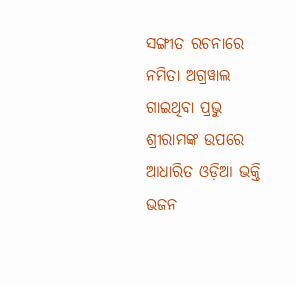ସଙ୍ଗୀତ ରଚନାରେ ନମିତା ଅଗ୍ରୱାଲ ଗାଇଥିବା ପ୍ରଭୁ ଶ୍ରୀରାମଙ୍କ ଉପରେ ଆଧାରିତ ଓଡ଼ିଆ ଭକ୍ତି ଭଜନ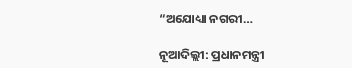“ଅଯୋଧ୍ୟା ନଗରୀ…

ନୂଆଦିଲ୍ଲୀ: ପ୍ରଧାନମନ୍ତ୍ରୀ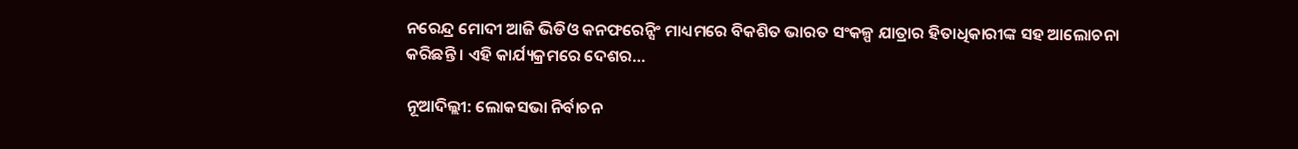ନରେନ୍ଦ୍ର ମୋଦୀ ଆଜି ଭିଡିଓ କନଫରେନ୍ସିଂ ମାଧ୍ୟମରେ ବିକଶିତ ଭାରତ ସଂକଳ୍ପ ଯାତ୍ରାର ହିତାଧିକାରୀଙ୍କ ସହ ଆଲୋଚନା କରିଛନ୍ତି । ଏହି କାର୍ଯ୍ୟକ୍ରମରେ ଦେଶର…

ନୂଆଦିଲ୍ଲୀ: ଲୋକସଭା ନିର୍ବାଚନ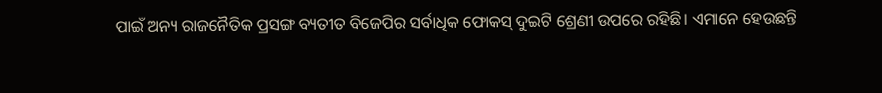ପାଇଁ ଅନ୍ୟ ରାଜନୈତିକ ପ୍ରସଙ୍ଗ ବ୍ୟତୀତ ବିଜେପିର ସର୍ବାଧିକ ଫୋକସ୍ ଦୁଇଟି ଶ୍ରେଣୀ ଉପରେ ରହିଛି। ଏମାନେ ହେଉଛନ୍ତି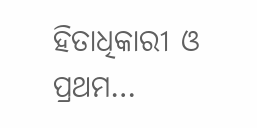ହିତାଧିକାରୀ ଓ ପ୍ରଥମ…